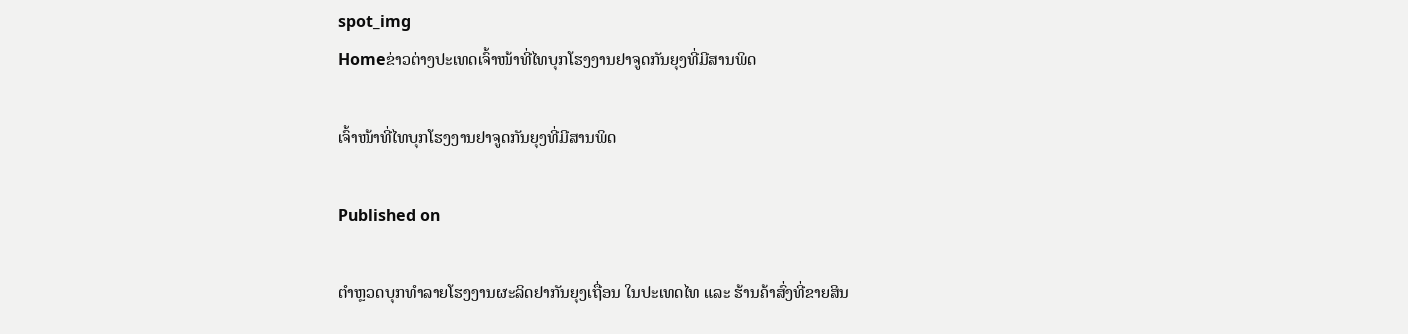spot_img
Homeຂ່າວຕ່າງປະເທດເຈົ້າໜ້າທີ່ໄທບຸກໂຮງງານຢາຈູດກັນຍຸງທີ່ມີສານພິດ

ເຈົ້າໜ້າທີ່ໄທບຸກໂຮງງານຢາຈູດກັນຍຸງທີ່ມີສານພິດ

Published on

ຕຳຫຼວດບຸກທຳລາຍໂຮງງານຜະລິດຢາກັນຍຸງເຖື່ອນ ໃນປະເທດໄທ ແລະ ຮ້ານຄ້າສົ່ງທີ່ຂາຍສິນ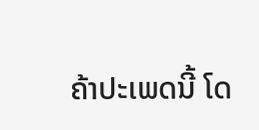ຄ້າປະເພດນີ້ ໂດ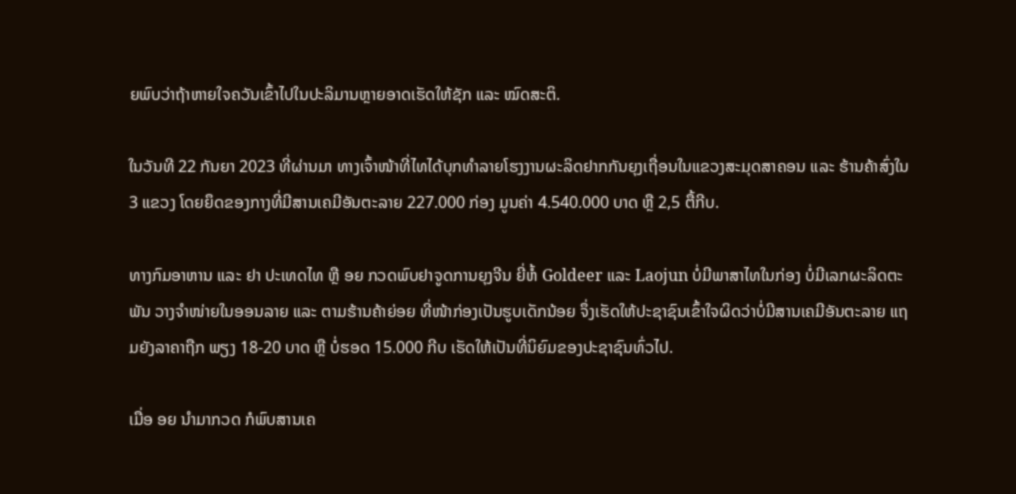ຍພົບວ່າຖ້າຫາຍໃຈຄວັນເຂົ້າໄປໃນປະລິມານຫຼາຍອາດເຮັດໃຫ້ຊັກ ແລະ ໝົດສະຕິ.

ໃນວັນທີ 22 ກັນຍາ 2023 ທີ່ຜ່ານມາ ທາງເຈົ້າໜ້າທີ່ໄທໄດ້ບຸກທຳລາຍໂຮງງານຜະລິດຢາກກັນຍຸງເຖື່ອນໃນແຂວງສະມຸດສາຄອນ ແລະ ຮ້ານຄ້າສົ່ງໃນ 3 ແຂວງ ໂດຍຍຶດຂອງກາງທີ່ມີສານເຄມີອັນຕະລາຍ 227.000 ກ່ອງ ມູນຄ່າ 4.540.000 ບາດ ຫຼື 2,5 ຕື້ກີບ.

ທາງກົມອາຫານ ແລະ ຢາ ປະເທດໄທ ຫຼື ອຍ ກວດພົບຢາຈູດການຍຸງຈີນ ຍີ່ຫໍ້ Goldeer ແລະ Laojun ບໍ່ມີພາສາໄທໃນກ່ອງ ບໍ່ມີເລກຜະລິດຕະພັນ ວາງຈຳໜ່າຍໃນອອນລາຍ ແລະ ຕາມຮ້ານຄ້າຍ່ອຍ ທີ່ໜ້າກ່ອງເປັນຮູບເດັກນ້ອຍ ຈຶ່ງເຮັດໃຫ້ປະຊາຊົນເຂົ້າໃຈຜິດວ່າບໍ່ມີສານເຄມີອັນຕະລາຍ ແຖມຍັງລາຄາຖືກ ພຽງ 18-20 ບາດ ຫຼື ບໍ່ຮອດ 15.000 ກີບ ເຮັດໃຫ້ເປັນທີ່ນິຍົມຂອງປະຊາຊົນທົ່ວໄປ.

ເມື່ອ ອຍ ນຳມາກວດ ກໍພົບສານເຄ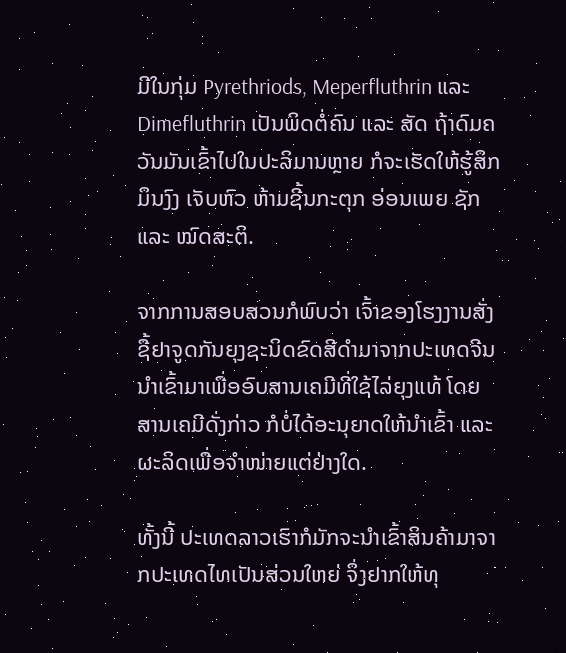ມີໃນກຸ່ມ Pyrethriods, Meperfluthrin ແລະ Dimefluthrin ເປັນພິດຕໍ່ຄົນ ແລະ ສັດ ຖ້າດົມຄວັນມັນເຂົ້າໄປໃນປະລິມານຫຼາຍ ກໍຈະເຮັດໃຫ້ຮູ້ສຶກມຶນງົງ ເຈັບຫົວ ຫ້າມຊີ້ນກະຕຸກ ອ່ອນເພຍ ຊັກ ແລະ ໝົດສະຕິ.

ຈາກການສອບສວນກໍພົບວ່າ ເຈົ້າຂອງໂຮງງານສັ່ງຊື້ຢາຈູດກັນຍຸງຊະນິດຂົດສີດຳມາຈາກປະເທດຈີນ ນຳເຂົ້າມາເພື່ອອົບສານເຄມີທີ່ໃຊ້ໄລ່ຍຸງແທ້ ໂດຍສານເຄມີດັ່ງກ່າວ ກໍບໍ່ໄດ້ອະນຸຍາດໃຫ້ນຳເຂົ້າ ແລະ ຜະລິດເພື່ອຈຳໜ່າຍແຕ່ຢ່າງໃດ.

ທັ້ງນີ້ ປະເທດລາວເຮົາກໍມັກຈະນຳເຂົ້າສິນຄ້າມາຈາກປະເທດໄທເປັນສ່ວນໃຫຍ່ ຈຶ່ງຢາກໃຫ້ທຸ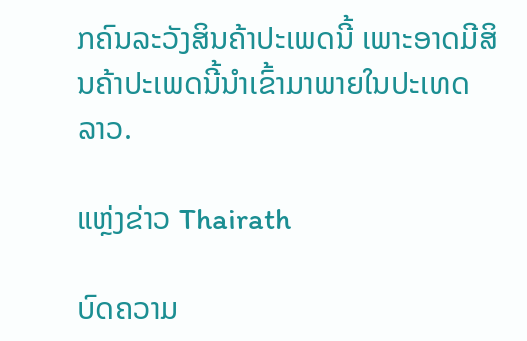ກຄົນລະວັງສິນຄ້າປະເພດນີ້ ເພາະອາດມີສິນຄ້າປະເພດນີ້ນຳເຂົ້າມາພາຍໃນປະເທດລາວ.

ແຫຼ່ງຂ່າວ Thairath

ບົດຄວາມ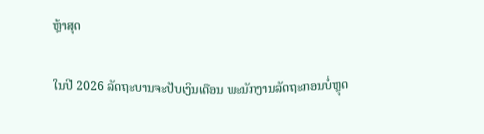ຫຼ້າສຸດ

ໃນປີ 2026 ລັດຖະບານຈະປັບເງິນເດືອນ ພະນັກງານລັດຖະກອນບໍ່ຫຼຸດ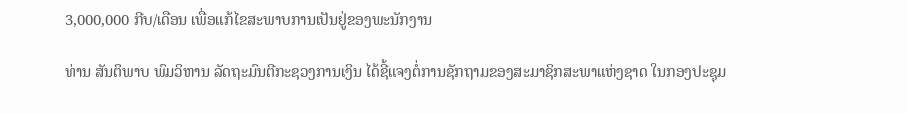3,000,000 ກີບ/ເດືອນ ເພື່ອແກ້ໄຂສະພາບການເປັນຢູ່ຂອງພະນັກງານ

ທ່ານ ສັນຕິພາບ ພົມວິຫານ ລັດຖະມົນຕີກະຊວງການເງິນ ໄດ້ຊີ້ແຈງຕໍ່ການຊັກຖາມຂອງສະມາຊິກສະພາແຫ່ງຊາດ ໃນກອງປະຊຸມ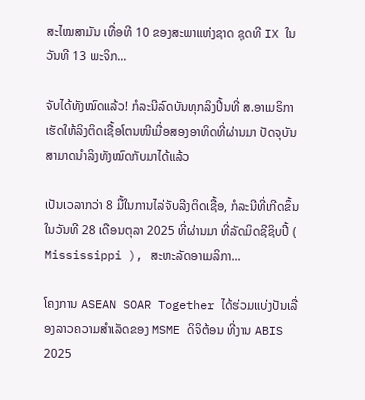ສະໄໝສາມັນ ເທື່ອທີ 10 ຂອງສະພາແຫ່ງຊາດ ຊຸດທີ IX ໃນວັນທີ 13 ພະຈິກ...

ຈັບໄດ້ທັງໝົດແລ້ວ! ກໍລະນີລົດບັນທຸກລິງປີ້ນທີ່ ສ.ອາເມຣິກາ ເຮັດໃຫ້ລິງຕິດເຊື້ອໂຕນໜີເມື່ອສອງອາທິດທີ່ຜ່ານມາ ປັດຈຸບັນ ສາມາດນຳລິງທັງໝົດກັບມາໄດ້ແລ້ວ

ເປັນເວລາກວ່າ 8 ມື້ໃນການໄລ່ຈັບລີງຕິດເຊື້ອ, ກໍລະນີທີ່ເກີດຂຶ້ນ ໃນວັນທີ 28 ເດືອນຕຸລາ 2025 ທີ່ຜ່ານມາ ທີ່ລັດມິດຊີຊິບປີ້ ( Mississippi ), ສະຫະລັດອາເມລິກາ...

ໂຄງການ ASEAN SOAR Together ໄດ້ຮ່ວມແບ່ງປັນເລື່ອງລາວຄວາມສໍາເລັດຂອງ MSME ດິຈິຕ້ອນ ທີ່ງານ ABIS 2025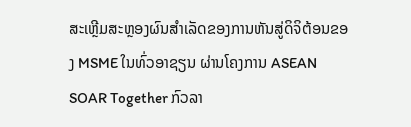ສະເຫຼີມສະຫຼອງຜົນສໍາເລັດຂອງການຫັນສູ່ດິຈິຕ້ອນຂອງ MSME ໃນທົ່ວອາຊຽນ ຜ່ານໂຄງການ ASEAN SOAR Together ກົວລາ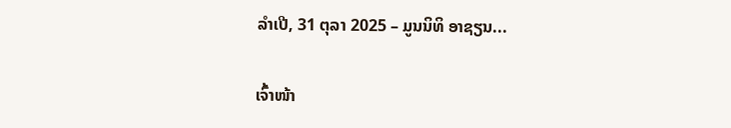ລໍາເປີ, 31 ຕຸລາ 2025 – ມູນນິທິ ອາຊຽນ...

ເຈົ້າໜ້າ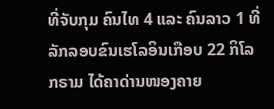ທີ່ຈັບກຸມ ຄົນໄທ 4 ແລະ ຄົນລາວ 1 ທີ່ລັກລອບຂົນເຮໂລອິນເກືອບ 22 ກິໂລກຣາມ ໄດ້ຄາດ່ານໜອງຄາຍ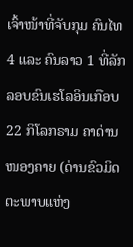ເຈົ້າໜ້າທີ່ຈັບກຸມ ຄົນໄທ 4 ແລະ ຄົນລາວ 1 ທີ່ລັກລອບຂົນເຮໂລອິນເກືອບ 22 ກິໂລກຣາມ ຄາດ່ານໜອງຄາຍ (ດ່ານຂົວມິດຕະພາບແຫ່ງ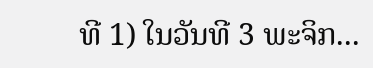ທີ 1) ໃນວັນທີ 3 ພະຈິກ...